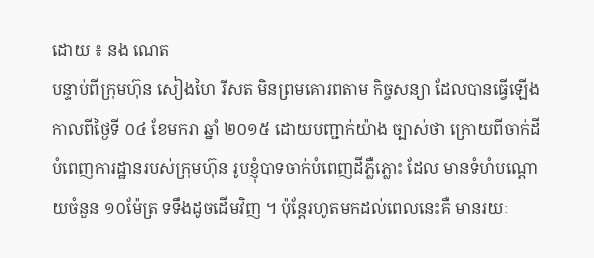ដោយ ៖ នង ណេត
បន្ទាប់ពីក្រុមហ៊ុន សៀងហៃ រីសត មិនព្រមគោរពតាម កិច្ចសន្យា ដែលបានធ្វើឡើង កាលពីថ្ងៃទី ០៤ ខែមករា ឆ្នាំ ២០១៥ ដោយបញ្ជាក់យ៉ាង ច្បាស់ថា ក្រោយពីចាក់ដី បំពេញការដ្ឋានរបស់ក្រុមហ៊ុន រូបខ្ញុំបាទចាក់បំពេញដីភ្លឺភ្លោះ ដែល មានទំហំបណ្តោយចំនួន ១០ម៉ែត្រ ទទឹងដូចដើមវិញ ។ ប៉ុន្តែរហូតមកដល់ពេលនេះគឺ មានរយៈ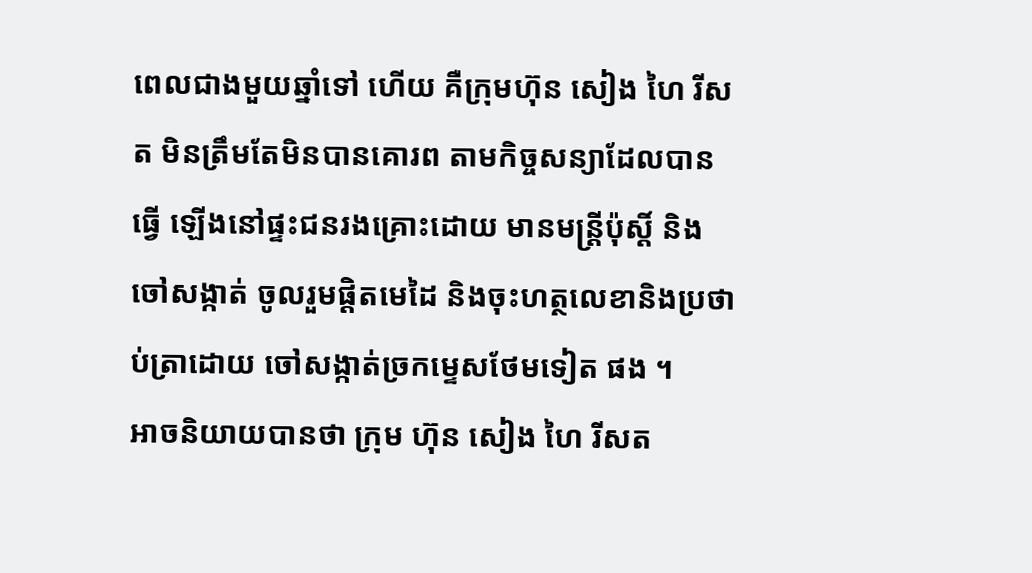ពេលជាងមួយឆ្នាំទៅ ហើយ គឺក្រុមហ៊ុន សៀង ហៃ រីសត មិនត្រឹមតែមិនបានគោរព តាមកិច្ចសន្យាដែលបានធ្វើ ឡើងនៅផ្ទះជនរងគ្រោះដោយ មានមន្ត្រីប៉ុស្តិ៍ និងចៅសង្កាត់ ចូលរួមផ្តិតមេដៃ និងចុះហត្ថលេខានិងប្រថាប់ត្រាដោយ ចៅសង្កាត់ច្រកម្ទេសថែមទៀត ផង ។
អាចនិយាយបានថា ក្រុម ហ៊ុន សៀង ហៃ រីសត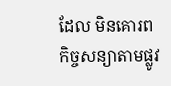ដែល មិនគោរពកិច្ចសន្យាតាមផ្លូវ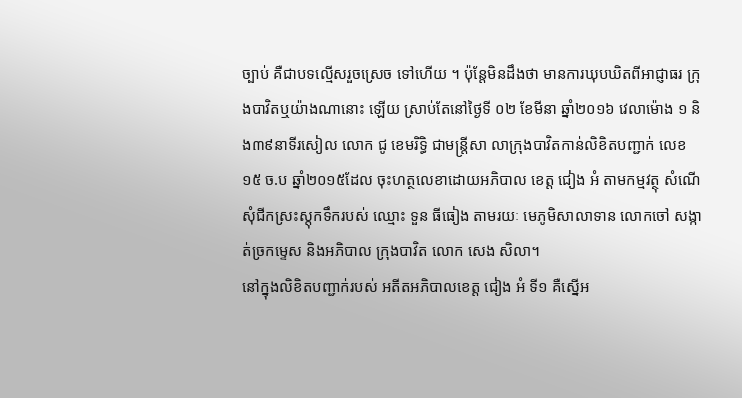ច្បាប់ គឺជាបទល្មើសរួចស្រេច ទៅហើយ ។ ប៉ុន្តែមិនដឹងថា មានការឃុបឃិតពីអាជ្ញាធរ ក្រុងបាវិតឬយ៉ាងណានោះ ឡើយ ស្រាប់តែនៅថ្ងៃទី ០២ ខែមីនា ឆ្នាំ២០១៦ វេលាម៉ោង ១ និង៣៩នាទីរសៀល លោក ជូ ខេមរិទ្ធិ ជាមន្ត្រីសា លាក្រុងបាវិតកាន់លិខិតបញ្ជាក់ លេខ១៥ ច.ប ឆ្នាំ២០១៥ដែល ចុះហត្ថលេខាដោយអភិបាល ខេត្ត ជៀង អំ តាមកម្មវត្ថុ សំណើសុំជីកស្រះស្តុកទឹករបស់ ឈ្មោះ ទួន ធីធៀង តាមរយៈ មេភូមិសាលាទាន លោកចៅ សង្កាត់ច្រកម្ទេស និងអភិបាល ក្រុងបាវិត លោក សេង សិលា។
នៅក្នុងលិខិតបញ្ជាក់របស់ អតីតអភិបាលខេត្ត ជៀង អំ ទី១ គឺស្នើអ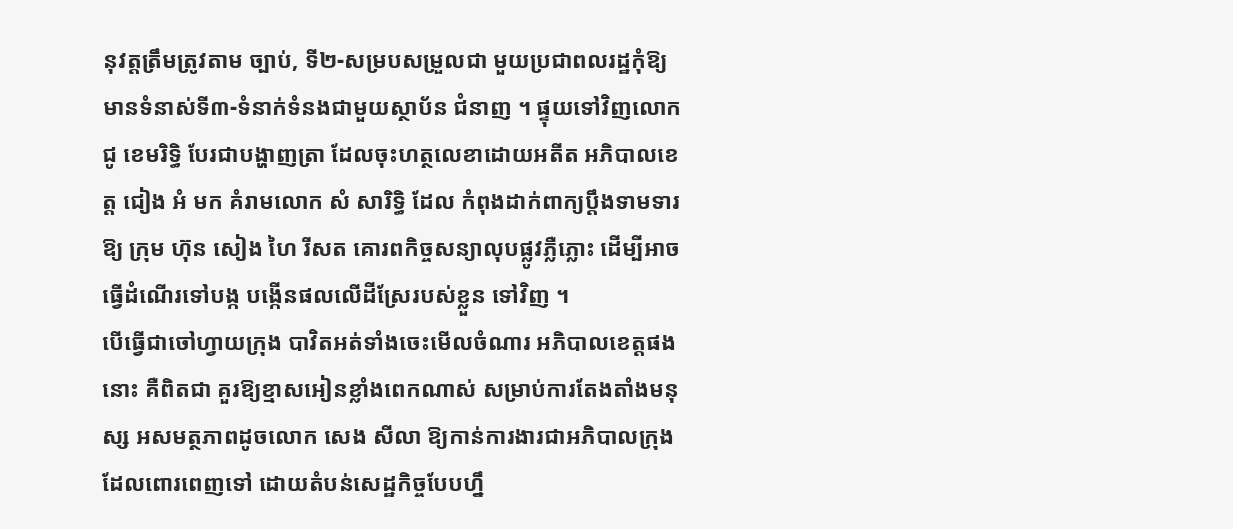នុវត្តត្រឹមត្រូវតាម ច្បាប់, ទី២-សម្របសម្រួលជា មួយប្រជាពលរដ្ឋកុំឱ្យមានទំនាស់ទី៣-ទំនាក់ទំនងជាមួយស្ថាប័ន ជំនាញ ។ ផ្ទុយទៅវិញលោក ជូ ខេមរិទ្ធិ បែរជាបង្ហាញត្រា ដែលចុះហត្ថលេខាដោយអតីត អភិបាលខេត្ត ជៀង អំ មក គំរាមលោក សំ សារិទ្ធិ ដែល កំពុងដាក់ពាក្យប្តឹងទាមទារឱ្យ ក្រុម ហ៊ុន សៀង ហៃ រីសត គោរពកិច្ចសន្យាលុបផ្លូវភ្លឺភ្លោះ ដើម្បីអាចធ្វើដំណើរទៅបង្ក បង្កើនផលលើដីស្រែរបស់ខ្លួន ទៅវិញ ។
បើធ្វើជាចៅហ្វាយក្រុង បាវិតអត់ទាំងចេះមើលចំណារ អភិបាលខេត្តផងនោះ គឺពិតជា គួរឱ្យខ្មាសអៀនខ្លាំងពេកណាស់ សម្រាប់ការតែងតាំងមនុស្ស អសមត្ថភាពដូចលោក សេង សីលា ឱ្យកាន់ការងារជាអភិបាលក្រុងដែលពោរពេញទៅ ដោយតំបន់សេដ្ឋកិច្ចបែបហ្នឹ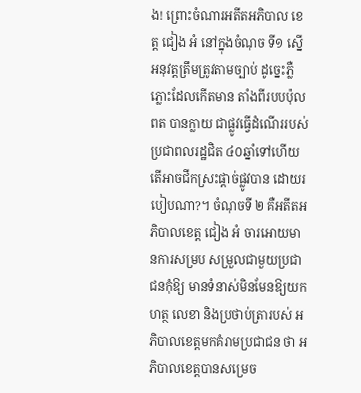ង! ព្រោះចំណារអតីតអភិបាល ខេត្ត ជៀង អំ នៅក្នុងចំណុច ទី១ ស្នើអនុវត្តត្រឹមត្រូវតាមច្បាប់ ដូច្នេះភ្លឺភ្លោះដែលកើតមាន តាំងពីរបបប៉ុល ពត បានក្លាយ ជាផ្លូវធ្វើដំណើររបស់ប្រជាពលរដ្ឋជិត ៤០ឆ្នាំទៅហើយ តើអាចជីកស្រះផ្តាច់ផ្លូវបាន ដោយរបៀបណា?។ ចំណុចទី ២ គឺអតីតអភិបាលខេត្ត ជៀង អំ ចារអោយមានការសម្រប សម្រួលជាមួយប្រជាជនកុំឱ្យ មានទំនាស់មិនមែនឱ្យយកហត្ថ លេខា និងប្រថាប់ត្រារបស់ អភិបាលខេត្តមកគំរាមប្រជាជន ថា អភិបាលខេត្តបានសម្រេច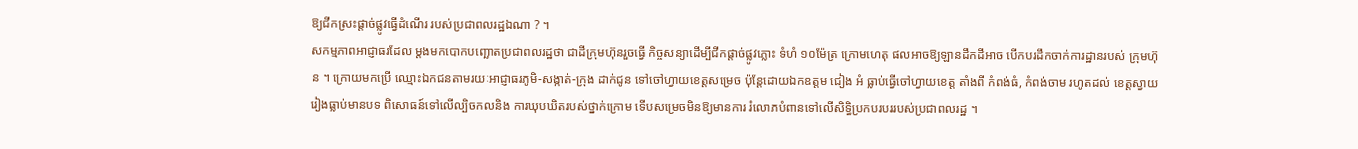ឱ្យជីកស្រះផ្តាច់ផ្លូវធ្វើដំណើរ របស់ប្រជាពលរដ្ឋឯណា ? ។
សកម្មភាពអាជ្ញាធរដែល ម្តងមកបោកបញ្ឆោតប្រជាពលរដ្ឋថា ជាដីក្រុមហ៊ុនរួចធ្វើ កិច្ចសន្យាដើម្បីជីកផ្តាច់ផ្លូវភ្លោះ ទំហំ ១០ម៉ែត្រ ក្រោមហេតុ ផលអាចឱ្យឡានដឹកដីអាច បើកបរដឹកចាក់ការដ្ឋានរបស់ ក្រុមហ៊ុន ។ ក្រោយមកប្រើ ឈ្មោះឯកជនតាមរយៈអាជ្ញាធរភូមិ-សង្កាត់-ក្រុង ដាក់ជូន ទៅចៅហ្វាយខេត្តសម្រេច ប៉ុន្តែដោយឯកឧត្តម ជៀង អំ ធ្លាប់ធ្វើចៅហ្វាយខេត្ត តាំងពី កំពង់ធំ, កំពង់ចាម រហូតដល់ ខេត្តស្វាយរៀងធ្លាប់មានបទ ពិសោធន៍ទៅលើល្បិចកលនិង ការឃុបឃិតរបស់ថ្នាក់ក្រោម ទើបសម្រេចមិនឱ្យមានការ រំលោភបំពានទៅលើសិទ្ធិប្រកបរបររបស់ប្រជាពលរដ្ឋ ។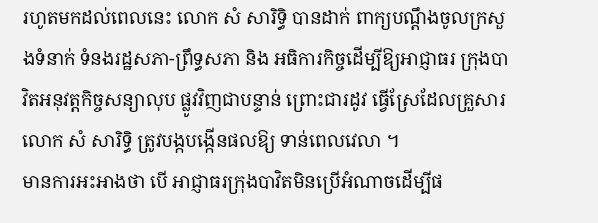រហូតមកដល់ពេលនេះ លោក សំ សារិទ្ធិ បានដាក់ ពាក្យបណ្តឹងចូលក្រសួងទំនាក់ ទំនងរដ្ឋសភា-ព្រឹទ្ធសភា និង អធិការកិច្ចដើម្បីឱ្យអាជ្ញាធរ ក្រុងបាវិតអនុវត្តកិច្ចសន្យាលុប ផ្លូវវិញជាបន្ទាន់ ព្រោះជារដូវ ធ្វើស្រែដែលគ្រួសារលោក សំ សារិទ្ធិ ត្រូវបង្កបង្កើនផលឱ្យ ទាន់ពេលវេលា ។
មានការអះអាងថា បើ អាជ្ញាធរក្រុងបាវិតមិនប្រើអំណាចដើម្បីផ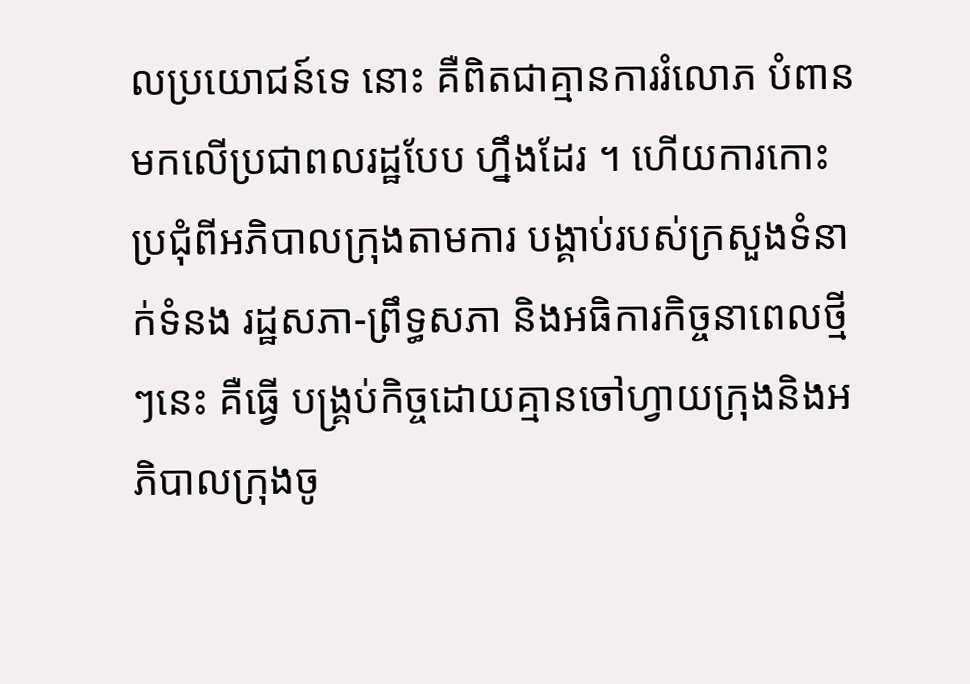លប្រយោជន៍ទេ នោះ គឺពិតជាគ្មានការរំលោភ បំពានមកលើប្រជាពលរដ្ឋបែប ហ្នឹងដែរ ។ ហើយការកោះ ប្រជុំពីអភិបាលក្រុងតាមការ បង្គាប់របស់ក្រសួងទំនាក់ទំនង រដ្ឋសភា-ព្រឹទ្ធសភា និងអធិការកិច្ចនាពេលថ្មីៗនេះ គឺធ្វើ បង្គ្រប់កិច្ចដោយគ្មានចៅហ្វាយក្រុងនិងអភិបាលក្រុងចូ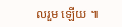លរួម ឡើយ ៕